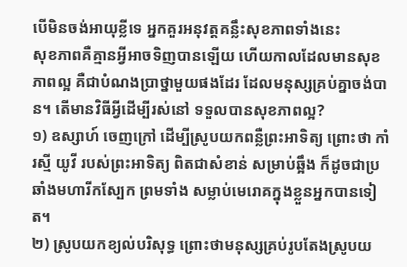បើមិនចង់អាយុខ្លីទេ អ្នកគួរអនុវត្តគន្លឹះសុខភាពទាំងនេះ
សុខភាពគឺគ្មានអ្វីអាចទិញបានឡើយ ហើយកាលដែលមានសុខភាពល្អ គឺជាបំណងប្រាថ្នាមួយផងដែរ ដែលមនុស្សគ្រប់គ្នាចង់បាន។ តើមានវិធីអ្វីដើម្បីរស់នៅ ទទួលបានសុខភាពល្អ?
១) ឧស្សាហ៍ ចេញក្រៅ ដើម្បីស្រូបយកពន្លឺព្រះអាទិត្យ ព្រោះថា កាំរស្មី យូវី របស់ព្រះអាទិត្យ ពិតជាសំខាន់ សម្រាប់ឆ្អឹង ក៏ដូចជាប្រឆាំងមហារីកស្បែក ព្រមទាំង សម្លាប់មេរោគក្នុងខ្លួនអ្នកបានទៀត។
២) ស្រូបយកខ្យល់បរិសុទ្ធ ព្រោះថាមនុស្សគ្រប់រូបតែងស្រូបយ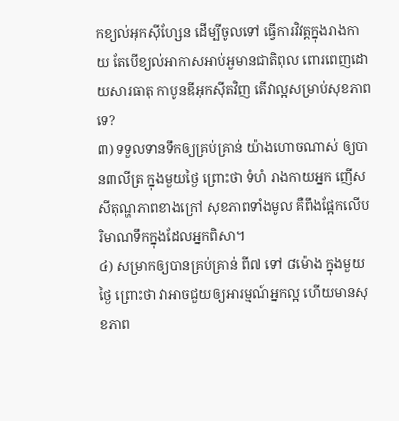កខ្យល់អុកស៊ីហ្សែន ដើម្បីចូលទៅ ធ្វើការវិវត្តក្នុងរាងកាយ តែបើខ្យល់អាកាសអាប់អួមានជាតិពុល ពោរពេញដោយសារធាតុ កាបូនឌីអុកស៊ីតវិញ តើវាល្អសម្រាប់សុខភាពទេ?
៣) ទទួលទានទឹកឲ្យគ្រប់គ្រាន់ យ៉ាងហោចណាស់ ឲ្យបាន៣លីត្រ ក្នុងមួយថ្ងៃ ព្រោះថា ទំហំ រាងកាយអ្នក ញើស សីតុណ្ហភាពខាងក្រៅ សុខភាពទាំងមូល គឺពឹងផ្អែកលើបរិមាណទឹកក្នុងដែលអ្នកពិសា។
៤) សម្រាកឲ្យបានគ្រប់គ្រាន់ ពី៧ ទៅ ៨ម៉ោង ក្នុងមួយថ្ងៃ ព្រោះថា វាអាចជួយឲ្យអារម្មណ៍អ្នកល្អ ហើយមានសុខភាព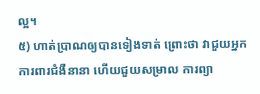ល្អ។
៥) ហាត់ប្រាណឲ្យបានទៀងទាត់ ព្រោះថា វាជួយអ្នក ការពារជំងឺនានា ហើយជួយសម្រាល ការព្យា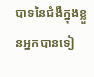បាទនៃជំងឺក្នុងខ្លួនអ្នកបានទៀ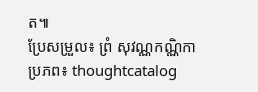ត៕
ប្រែសម្រួល៖ ព្រំ សុវណ្ណកណ្ណិកា ប្រភព៖ thoughtcatalog